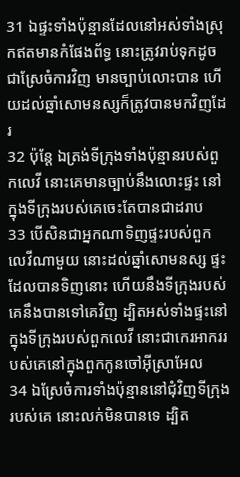31 ឯផ្ទះទាំងប៉ុន្មានដែលនៅអស់ទាំងស្រុកឥតមានកំផែងព័ទ្ធ នោះត្រូវរាប់ទុកដូចជាស្រែចំការវិញ មានច្បាប់លោះបាន ហើយដល់ឆ្នាំសោមនស្សក៏ត្រូវបានមកវិញដែរ
32 ប៉ុន្តែ ឯត្រង់ទីក្រុងទាំងប៉ុន្មានរបស់ពួកលេវី នោះគេមានច្បាប់នឹងលោះផ្ទះ នៅក្នុងទីក្រុងរបស់គេចេះតែបានជាដរាប
33 បើសិនជាអ្នកណាទិញផ្ទះរបស់ពួកលេវីណាមួយ នោះដល់ឆ្នាំសោមនស្ស ផ្ទះដែលបានទិញនោះ ហើយនឹងទីក្រុងរបស់គេនឹងបានទៅគេវិញ ដ្បិតអស់ទាំងផ្ទះនៅក្នុងទីក្រុងរបស់ពួកលេវី នោះជាកេរអាកររបស់គេនៅក្នុងពួកកូនចៅអ៊ីស្រាអែល
34 ឯស្រែចំការទាំងប៉ុន្មាននៅជុំវិញទីក្រុងរបស់គេ នោះលក់មិនបានទេ ដ្បិត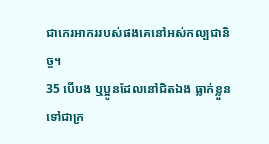ជាកេរអាកររបស់ផងគេនៅអស់កល្បជានិច្ច។
35 បើបង ឬប្អូនដែលនៅជិតឯង ធ្លាក់ខ្លួនទៅជាក្រ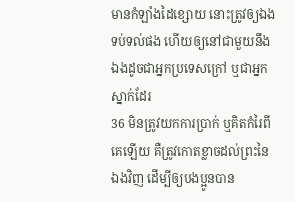មានកំឡាំងដៃខ្សោយ នោះត្រូវឲ្យឯងទប់ទល់ផង ហើយឲ្យនៅជាមួយនឹងឯងដូចជាអ្នកប្រទេសក្រៅ ឬជាអ្នកស្នាក់ដែរ
36 មិនត្រូវយកការប្រាក់ ឬគិតកំរៃពីគេឡើយ គឺត្រូវកោតខ្លាចដល់ព្រះនៃឯងវិញ ដើម្បីឲ្យបងប្អូនបាន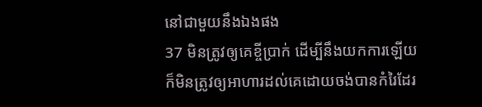នៅជាមួយនឹងឯងផង
37 មិនត្រូវឲ្យគេខ្ចីប្រាក់ ដើម្បីនឹងយកការឡើយ ក៏មិនត្រូវឲ្យអាហារដល់គេដោយចង់បានកំរៃដែរ